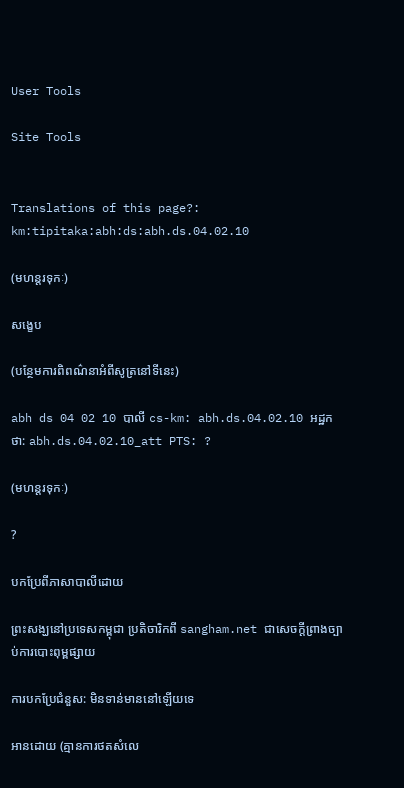User Tools

Site Tools


Translations of this page?:
km:tipitaka:abh:ds:abh.ds.04.02.10

(មហន្តរទុកៈ)

សង្ខេប

(បន្ថែមការពិពណ៌នាអំពីសូត្រនៅទីនេះ)

abh ds 04 02 10 បាលី cs-km: abh.ds.04.02.10 អដ្ឋកថា: abh.ds.04.02.10_att PTS: ?

(មហន្តរទុកៈ)

?

បកប្រែពីភាសាបាលីដោយ

ព្រះសង្ឃនៅប្រទេសកម្ពុជា ប្រតិចារិកពី sangham.net ជាសេចក្តីព្រាងច្បាប់ការបោះពុម្ពផ្សាយ

ការបកប្រែជំនួស: មិនទាន់មាននៅឡើយទេ

អានដោយ (គ្មានការថតសំលេ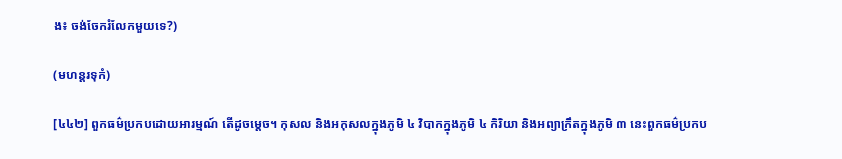ង៖ ចង់ចែករំលែកមួយទេ?)

(មហន្តរទុកំ)

[៤៤២] ពួកធម៌ប្រកបដោយអារម្មណ៍ តើដូចម្តេច។ កុសល និងអកុសលក្នុងភូមិ ៤ វិបាកក្នុងភូមិ ៤ កិរិយា និងអព្យាក្រឹតក្នុងភូមិ ៣ នេះពួកធម៌ប្រកប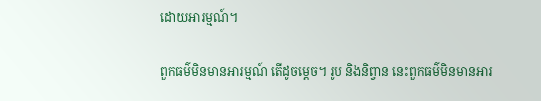ដោយអារម្មណ៍។

ពួកធម៌មិនមានអារម្មណ៍ តើដូចម្តេច។ រូប និងនិព្វាន នេះពួកធម៌មិនមានអារ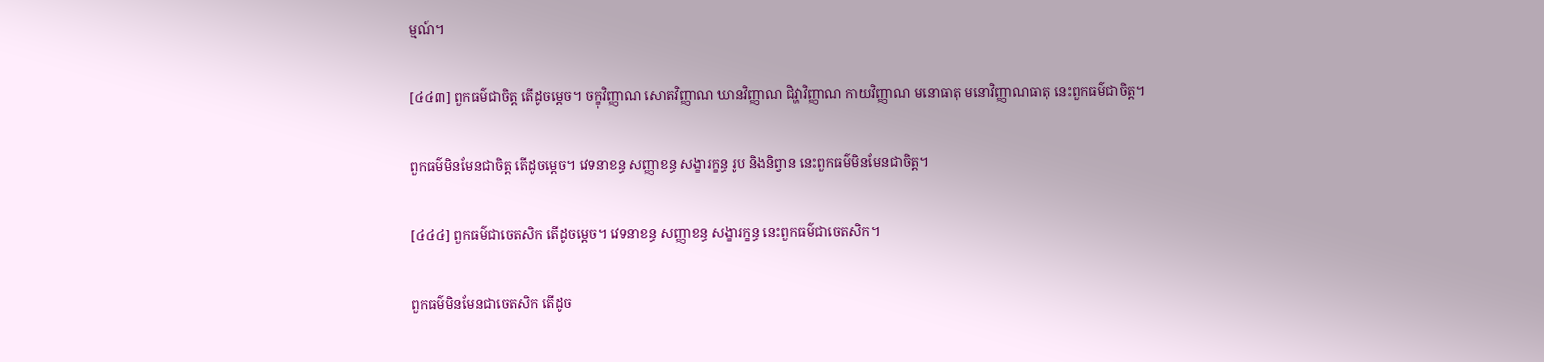ម្មណ៍។

[៤៤៣] ពួកធម៌ជាចិត្ត តើដូចម្តេច។ ចក្ខុវិញ្ញាណ សោតវិញ្ញាណ ឃានវិញ្ញាណ ជិវ្ហាវិញ្ញាណ កាយវិញ្ញាណ មនោធាតុ មនោវិញ្ញាណធាតុ នេះពួកធម៌ជាចិត្ត។

ពួកធម៌មិនមែនជាចិត្ត តើដូចម្តេច។ វេទនាខន្ធ សញ្ញាខន្ធ សង្ខារក្ខន្ធ រូប និងនិព្វាន នេះពួកធម៌មិនមែនជាចិត្ត។

[៤៤៤] ពួកធម៌ជាចេតសិក តើដូចម្តេច។ វេទនាខន្ធ សញ្ញាខន្ធ សង្ខារក្ខន្ធ នេះពួកធម៌ជាចេតសិក។

ពួកធម៌មិនមែនជាចេតសិក តើដូច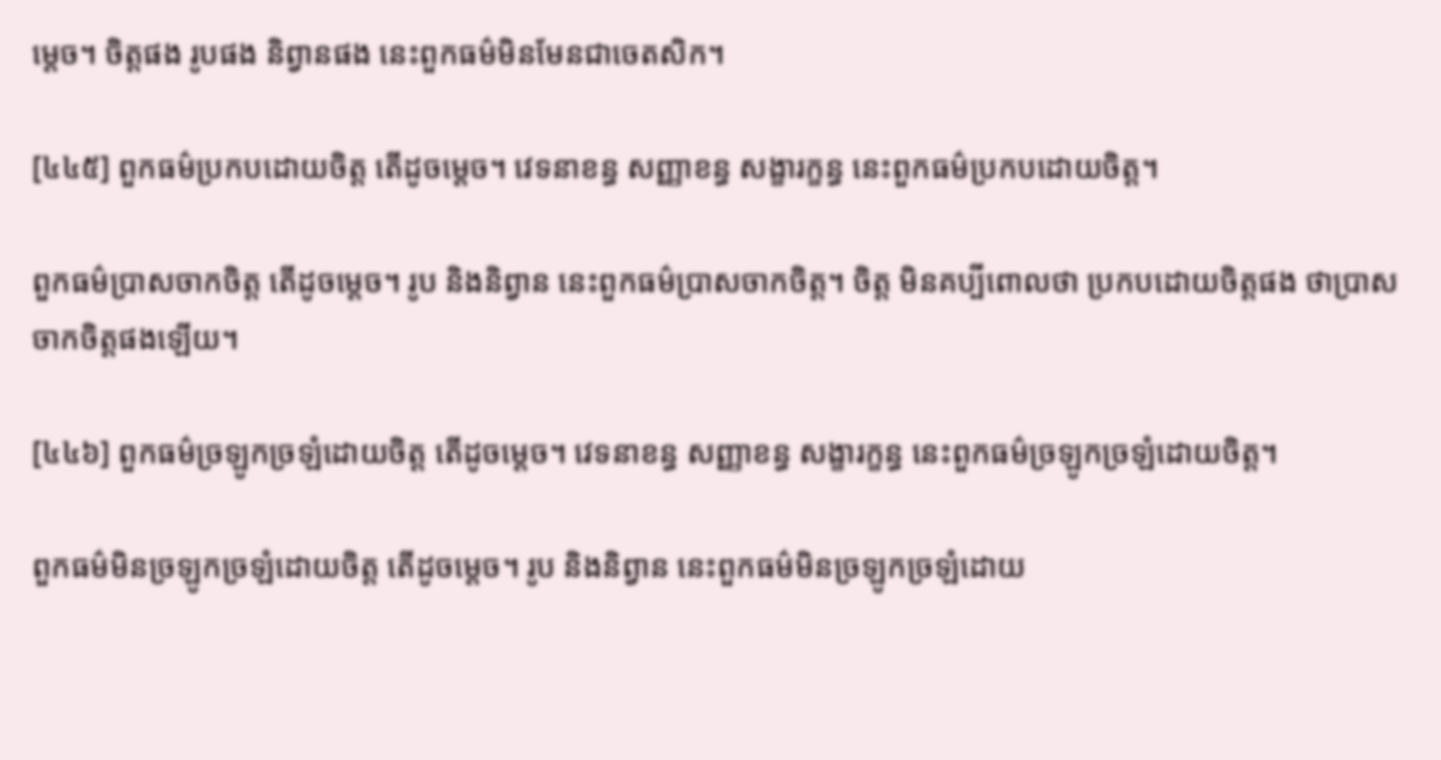ម្តេច។ ចិត្តផង រូបផង និព្វានផង នេះពួកធម៌មិនមែនជាចេតសិក។

[៤៤៥] ពួកធម៌ប្រកបដោយចិត្ត តើដូចម្តេច។ វេទនាខន្ធ សញ្ញាខន្ធ សង្ខារក្ខន្ធ នេះពួកធម៌ប្រកបដោយចិត្ត។

ពួកធម៌ប្រាសចាកចិត្ត តើដូចម្តេច។ រូប និងនិព្វាន នេះពួកធម៌ប្រាសចាកចិត្ត។ ចិត្ត មិនគប្បីពោលថា ប្រកបដោយចិត្តផង ថាប្រាសចាកចិត្តផងឡើយ។

[៤៤៦] ពួកធម៌ច្រឡូកច្រឡំដោយចិត្ត តើដូចម្តេច។ វេទនាខន្ធ សញ្ញាខន្ធ សង្ខារក្ខន្ធ នេះពួកធម៌ច្រឡូកច្រឡំដោយចិត្ត។

ពួកធម៌មិនច្រឡូកច្រឡំដោយចិត្ត តើដូចម្តេច។ រូប និងនិព្វាន នេះពួកធម៌មិនច្រឡូកច្រឡំដោយ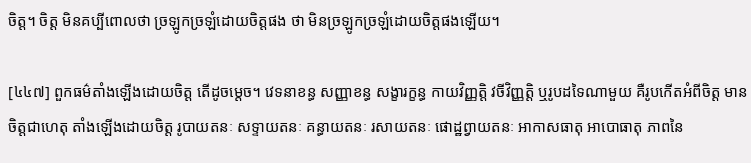ចិត្ត។ ចិត្ត មិនគប្បីពោលថា ច្រឡូកច្រឡំដោយចិត្តផង ថា មិនច្រឡូកច្រឡំដោយចិត្តផងឡើយ។

[៤៤៧] ពួកធម៌តាំងឡើងដោយចិត្ត តើដូចម្តេច។ វេទនាខន្ធ សញ្ញាខន្ធ សង្ខារក្ខន្ធ កាយវិញ្ញត្តិ វចីវិញ្ញត្តិ ឬរូបដទៃណាមួយ គឺរូបកើតអំពីចិត្ត មានចិត្តជាហេតុ តាំងឡើងដោយចិត្ត រូបាយតនៈ សទ្ទាយតនៈ គន្ធាយតនៈ រសាយតនៈ ផោដ្ឋព្វាយតនៈ អាកាសធាតុ អាបោធាតុ ភាពនៃ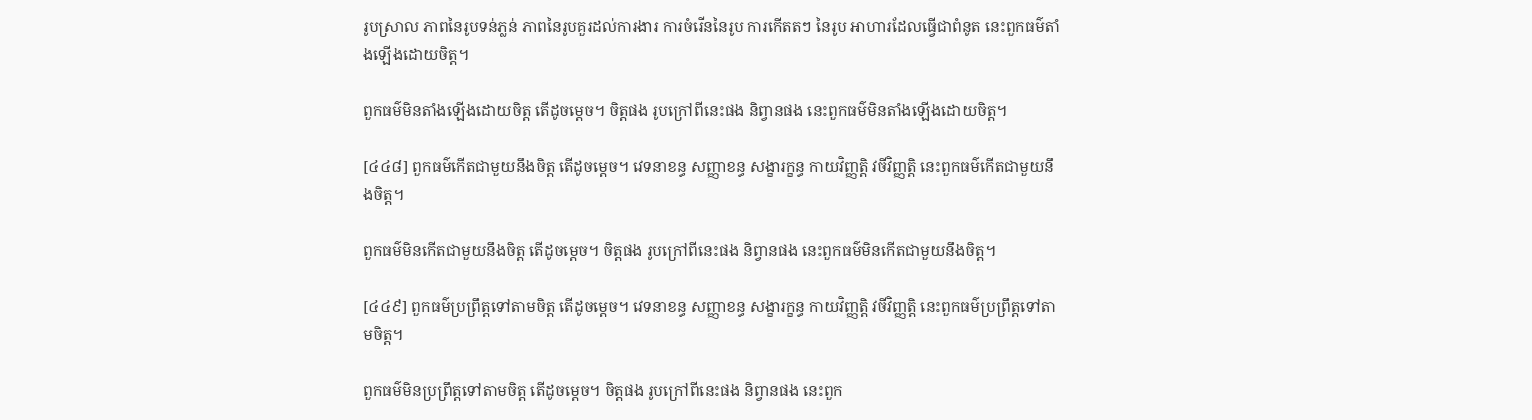រូបស្រាល ភាពនៃរូបទន់ភ្លន់ ភាពនៃរូបគួរដល់ការងារ ការចំរើននៃរូប ការកើតតៗ នៃរូប អាហារដែលធ្វើជាពំនូត នេះពួកធម៌តាំងឡើងដោយចិត្ត។

ពួកធម៌មិនតាំងឡើងដោយចិត្ត តើដូចម្តេច។ ចិត្តផង រូបក្រៅពីនេះផង និព្វានផង នេះពួកធម៌មិនតាំងឡើងដោយចិត្ត។

[៤៤៨] ពួកធម៌កើតជាមួយនឹងចិត្ត តើដូចម្តេច។ វេទនាខន្ធ សញ្ញាខន្ធ សង្ខារក្ខន្ធ កាយវិញ្ញត្តិ វចីវិញ្ញត្តិ នេះពួកធម៌កើតជាមួយនឹងចិត្ត។

ពួកធម៌មិនកើតជាមួយនឹងចិត្ត តើដូចម្តេច។ ចិត្តផង រូបក្រៅពីនេះផង និព្វានផង នេះពួកធម៌មិនកើតជាមួយនឹងចិត្ត។

[៤៤៩] ពួកធម៌ប្រព្រឹត្តទៅតាមចិត្ត តើដូចម្តេច។ វេទនាខន្ធ សញ្ញាខន្ធ សង្ខារក្ខន្ធ កាយវិញ្ញត្តិ វចីវិញ្ញត្តិ នេះពួកធម៌ប្រព្រឹត្តទៅតាមចិត្ត។

ពួកធម៌មិនប្រព្រឹត្តទៅតាមចិត្ត តើដូចម្តេច។ ចិត្តផង រូបក្រៅពីនេះផង និព្វានផង នេះពួក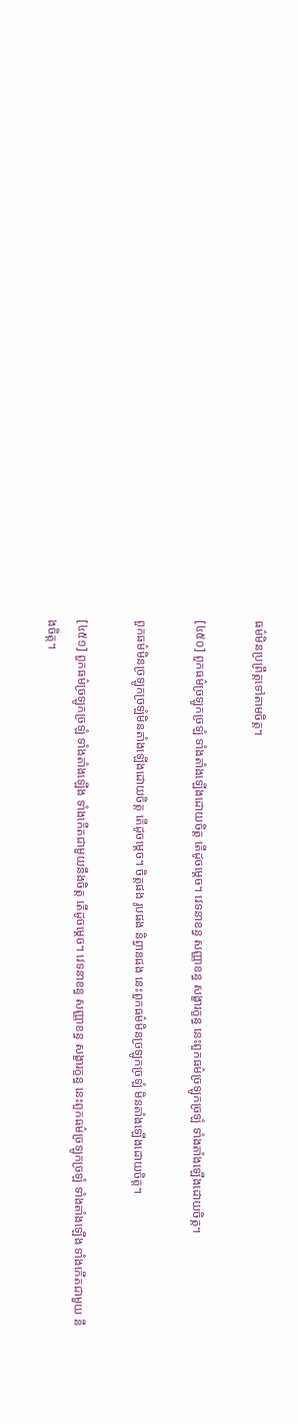ធម៌មិនប្រព្រឹត្តទៅតាមចិត្ត។

[៤៥០] ពួកធម៌ច្រឡូកច្រឡំ ទាំងតាំងឡើងដោយចិត្ត តើដូចម្តេច។ វេទនាខន្ធ សញ្ញាខន្ធ សង្ខារក្ខន្ធ នេះពួកធម៌ច្រឡូកច្រឡំ ទាំងតាំងឡើងដោយចិត្ត។

ពួកធម៌មិនច្រឡូកច្រឡំមិនតាំងឡើងដោយចិត្ត តើដូចម្តេច។ ចិត្តផង រូបផង និព្វានផង នេះពួកធម៌មិនច្រឡូកច្រឡំ មិនតាំងឡើងដោយចិត្ត។

[៤៥១] ពួកធម៌ច្រឡូកច្រឡំ ទាំងតាំងឡើង ទាំងកើតជាមួយនឹងចិត្ត តើដូចម្តេច។ វេទនាខន្ធ សញ្ញាខន្ធ សង្ខារក្ខន្ធ នេះពួកធម៌ច្រឡូកច្រឡំ ទាំងតាំងឡើង ទាំងកើតជាមួយ នឹងចិត្ត។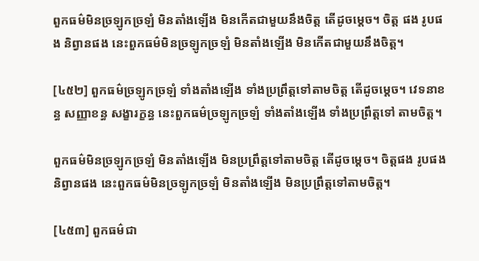ពួកធម៌មិនច្រឡូកច្រឡំ មិនតាំងឡើង មិនកើតជាមួយនឹងចិត្ត តើដូចម្តេច។ ចិត្ត ផង រូបផង និព្វានផង នេះពួកធម៌មិនច្រឡូកច្រឡំ មិនតាំងឡើង មិនកើតជាមួយនឹងចិត្ត។

[៤៥២] ពួកធម៌ច្រឡូកច្រឡំ ទាំងតាំងឡើង ទាំងប្រព្រឹត្តទៅតាមចិត្ត តើដូចម្តេច។ វេទនាខន្ធ សញ្ញាខន្ធ សង្ខារក្ខន្ធ នេះពួកធម៌ច្រឡូកច្រឡំ ទាំងតាំងឡើង ទាំងប្រព្រឹត្តទៅ តាមចិត្ត។

ពួកធម៌មិនច្រឡូកច្រឡំ មិនតាំងឡើង មិនប្រព្រឹត្តទៅតាមចិត្ត តើដូចម្តេច។ ចិត្តផង រូបផង និព្វានផង នេះពួកធម៌មិនច្រឡូកច្រឡំ មិនតាំងឡើង មិនប្រព្រឹត្តទៅតាមចិត្ត។

[៤៥៣] ពួកធម៌ជា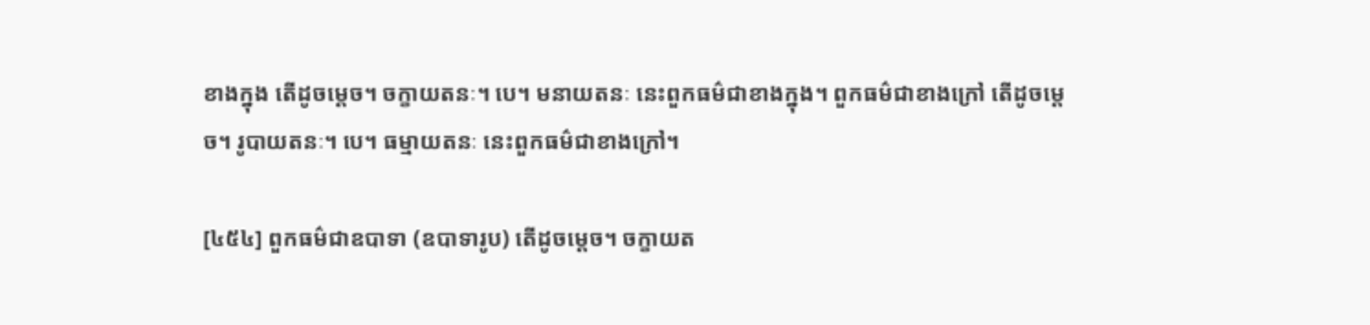ខាងក្នុង តើដូចម្តេច។ ចក្ខាយតនៈ។ បេ។ មនាយតនៈ នេះពួកធម៌ជាខាងក្នុង។ ពួកធម៌ជាខាងក្រៅ តើដូចម្តេច។ រូបាយតនៈ។ បេ។ ធម្មាយតនៈ នេះពួកធម៌ជាខាងក្រៅ។

[៤៥៤] ពួកធម៌ជាឧបាទា (ឧបាទារូប) តើដូចម្តេច។ ចក្ខាយត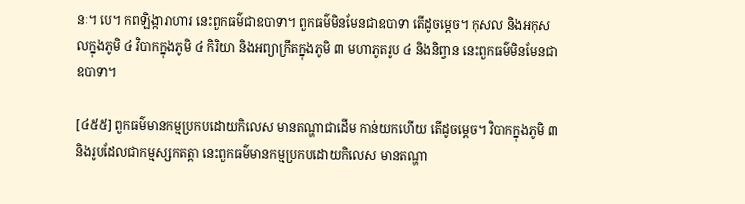នៈ។ បេ។ កពឡិង្ការាហារ នេះពួកធម៌ជាឧបាទា។ ពួកធម៌មិនមែនជាឧបាទា តើដូចម្តេច។ កុសល និងអកុសលក្នុងភូមិ ៤ វិបាកក្នុងភូមិ ៤ កិរិយា និងអព្យាក្រឹតក្នុងភូមិ ៣ មហាភូតរូប ៤ និងនិព្វាន នេះពួកធម៌មិនមែនជាឧបាទា។

[៤៥៥] ពួកធម៌មានកម្មប្រកបដោយកិលេស មានតណ្ហាជាដើម កាន់យកហើយ តើដូចម្តេច។ វិបាកក្នុងភូមិ ៣ និងរូបដែលជាកម្មស្សកតត្តា នេះពួកធម៌មានកម្មប្រកបដោយកិលេស មានតណ្ហា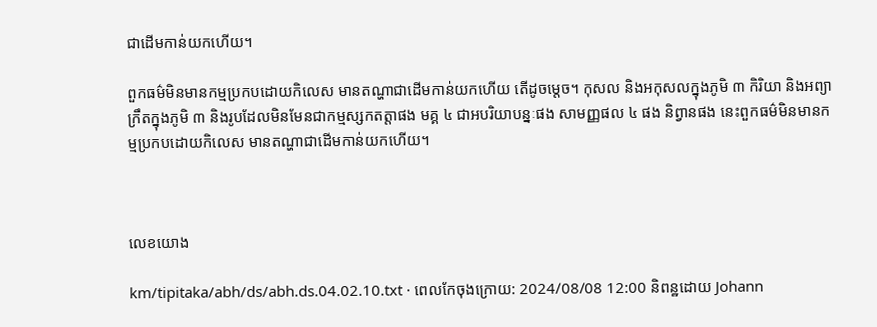ជាដើមកាន់យកហើយ។

ពួកធម៌មិនមានកម្មប្រកបដោយកិលេស មានតណ្ហាជាដើមកាន់យកហើយ តើដូចម្តេច។ កុសល និងអកុសលក្នុងភូមិ ៣ កិរិយា និងអព្យាក្រឹតក្នុងភូមិ ៣ និងរូបដែលមិនមែនជាកម្មស្សកតត្តាផង មគ្គ ៤ ជាអបរិយាបន្នៈផង សាមញ្ញផល ៤ ផង និព្វានផង នេះពួកធម៌មិនមានកម្មប្រកបដោយកិលេស មានតណ្ហាជាដើមកាន់យកហើយ។



លេខយោង

km/tipitaka/abh/ds/abh.ds.04.02.10.txt · ពេលកែចុងក្រោយ: 2024/08/08 12:00 និពន្ឋដោយ Johann